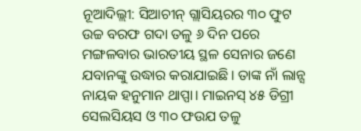ନୂଆଦିଲ୍ଲୀ: ସିଆଚୀନ୍ ଗ୍ଲାସିୟରର ୩୦ ଫୁଟ ଉଚ୍ଚ ବରଫ ଗଦା ତଳୁ ୬ ଦିନ ପରେ ମଙ୍ଗଳବାର ଭାରତୀୟ ସ୍ଥଳ ସେନାର ଜଣେ ଯବାନଙ୍କୁ ଉଦ୍ଧାର କରାଯାଇଛି। ତାଙ୍କ ନାଁ ଲାନ୍ସ ନାୟକ ହନୁମାନ ଥାପ୍ପା। ମାଇନସ୍ ୪୫ ଡିଗ୍ରୀ ସେଲସିୟସ ଓ ୩୦ ଫଉଯ ତଳୁ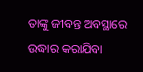ତାଙ୍କୁ ଜୀବନ୍ତ ଅବସ୍ଥାରେ ଉଦ୍ଧାର କରାଯିବା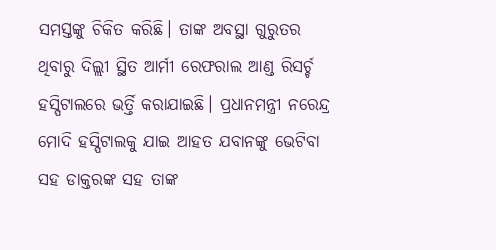ସମସ୍ତଙ୍କୁ ଚିକିତ କରିଛି। ତାଙ୍କ ଅବସ୍ଥା ଗୁରୁତର ଥିବାରୁ ଦିଲ୍ଲୀ ସ୍ଥିତ ଆର୍ମୀ ରେଫରାଲ ଆଣ୍ଡ ରିସର୍ଚ୍ଚ ହସ୍ପିଟାଲରେ ଭର୍ତ୍ତି କରାଯାଇଛି। ପ୍ରଧାନମନ୍ତ୍ରୀ ନରେନ୍ଦ୍ର ମୋଦି ହସ୍ପିଟାଲକୁ ଯାଇ ଆହତ ଯବାନଙ୍କୁ ଭେଟିବା ସହ ଡାକ୍ତରଙ୍କ ସହ ତାଙ୍କ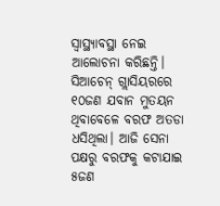ସ୍ୱାସ୍ଥ୍ୟାବସ୍ଥା ନେଇ ଆଲୋଚନା କରିଛନ୍ତି।
ସିଆଚେନ୍ ଗ୍ଲାସିୟରରେ ୧୦ଜଣ ଯବାନ ମୁତୟନ ଥିବାବେଳେ ବରଫ ଅତଡା ଧସିଥିଲା। ଆଜି ସେନା ପକ୍ଷରୁ ବରଫକୁ କଟାଯାଇ ୫ଜଣ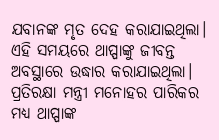ଯବାନଙ୍କ ମୃତ ଦେହ କରାଯାଇଥିଲା। ଏହି ସମୟରେ ଥାପ୍ପାଙ୍କୁ ଜୀବନ୍ତ ଅବସ୍ଥାରେ ଉଦ୍ଧାର କରାଯାଇଥିଲା।
ପ୍ରତିରକ୍ଷା ମନ୍ତ୍ରୀ ମନୋହର ପାରିକର ମଧ୍ୟ ଥାପ୍ପାଙ୍କ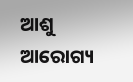ଆଶୁ ଆରୋଗ୍ୟ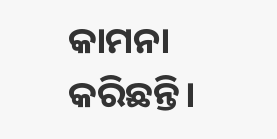କାମନା କରିଛନ୍ତି।